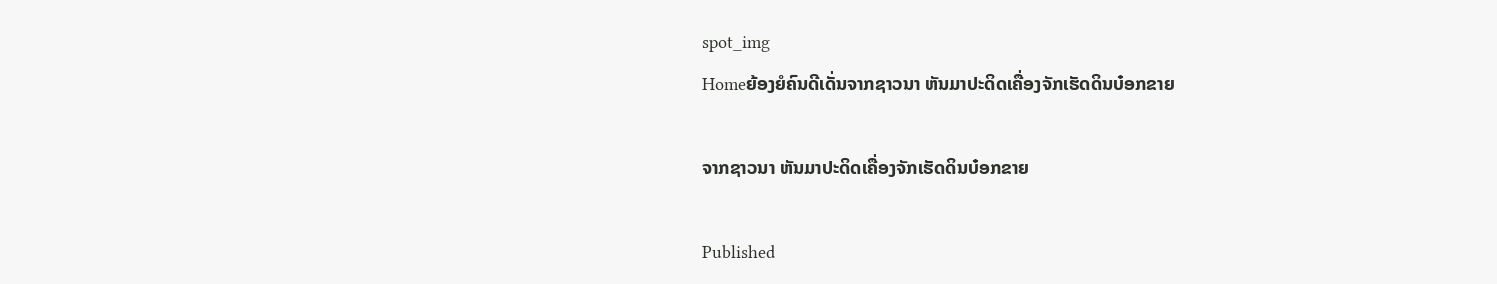spot_img
Homeຍ້ອງຍໍຄົນດີເດັ່ນຈາກຊາວນາ ຫັນມາປະດິດເຄື່ອງຈັກເຮັດດິນບ໋ອກຂາຍ

ຈາກຊາວນາ ຫັນມາປະດິດເຄື່ອງຈັກເຮັດດິນບ໋ອກຂາຍ

Published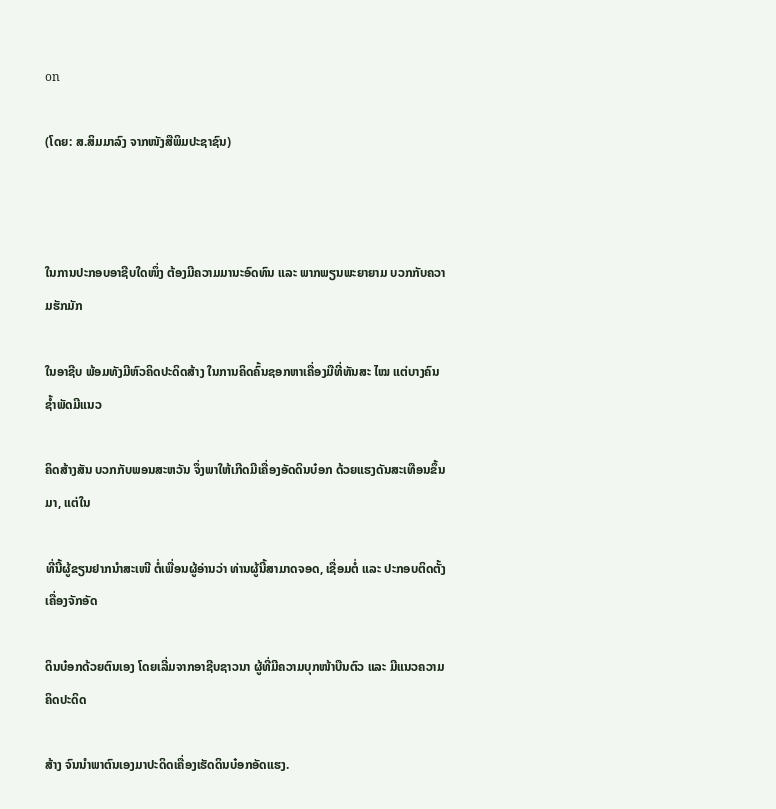on

(ໂດຍ: ສ.ສິມມາລົງ ຈາກໜັງສືພິມປະຊາຊົນ)



ໃນການປະກອບອາຊີບໃດໜຶ່ງ ຕ້ອງມີຄວາມມານະອົດທົນ ແລະ ພາກພຽນພະຍາຍາມ ບວກກັບຄວາມຮັກມັກ

ໃນອາຊີບ ພ້ອມທັງມີຫົວຄິດປະດິດສ້າງ ໃນການຄິດຄົ້ນຊອກຫາເຄື່ອງມືທີ່ທັນສະ ໄໝ ແຕ່ບາງຄົນຊ້ຳພັດມີແນວ

ຄິດສ້າງສັນ ບວກກັບພອນສະຫວັນ ຈຶ່ງພາໃຫ້ເກີດມີເຄື່ອງອັດດິນບ໋ອກ ດ້ວຍແຮງດັນສະເທືອນຂຶ້ນມາ, ແຕ່ໃນ

ທີ່ນີ້ຜູ້ຂຽນຢາກນຳສະເໜີ ຕໍ່ເພື່ອນຜູ້ອ່ານວ່າ ທ່ານຜູ້ນີ້ສາມາດຈອດ, ເຊື່ອມຕໍ່ ແລະ ປະກອບຕິດຕັ້ງເຄື່ອງຈັກອັດ

ດິນບ໋ອກດ້ວຍຕົນເອງ ໂດຍເລີ່ມຈາກອາຊີບຊາວນາ ຜູ້ທີ່ມີຄວາມບຸກໜ້າບືນຕົວ ແລະ ມີແນວຄວາມຄິດປະດິດ

ສ້າງ ຈົນນຳພາຕົນເອງມາປະດິດເຄື່ອງເຮັດດິນບ໋ອກອັດແຮງ.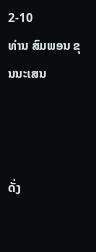2-10
ທ່ານ ສົມພອນ ຂຸນນະເສນ



ດັ່ງ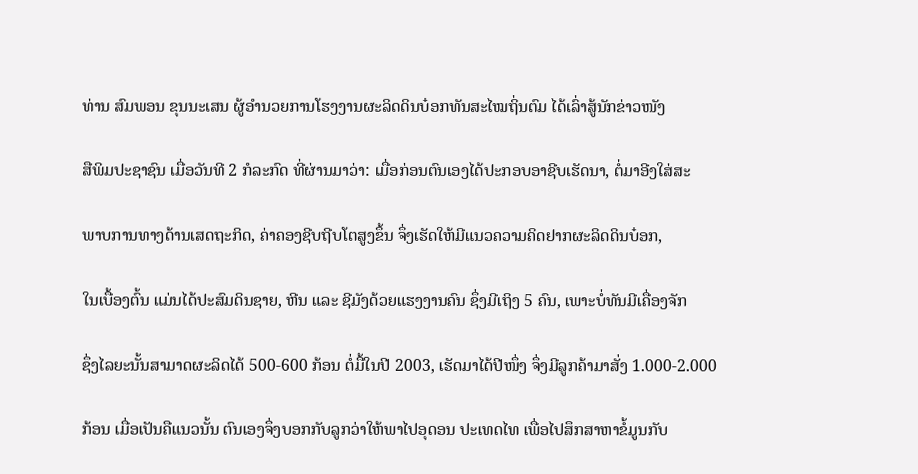ທ່ານ ສົມພອນ ຂຸນນະເສນ ຜູ້ອຳນວຍການໂຮງງານຜະລິດດິນບ໋ອກທັນສະໄໝຖິ່ນຕົມ ໄດ້ເລົ່າສູ້ນັກຂ່າວໜັງ

ສືພິມປະຊາຊົນ ເມື່ອວັນທີ 2 ກໍລະກົດ ທີ່ຜ່ານມາວ່າ: ເມື່ອກ່ອນຕົນເອງໄດ້ປະກອບອາຊີບເຮັດນາ, ຕໍ່ມາອີງໃສ່ສະ

ພາບການທາງດ້ານເສດຖະກິດ, ຄ່າຄອງຊີບຖີບໂຕສູງຂຶ້ນ ຈຶ່ງເຮັດໃຫ້ມີແນວຄວາມຄິດຢາກຜະລິດດິນບ໋ອກ,

ໃນເບື້ອງຕົ້ນ ແມ່ນໄດ້ປະສົມດິນຊາຍ, ຫີນ ແລະ ຊີມັງດ້ວຍແຮງງານຄົນ ຊຶ່ງມີເຖິງ 5 ຄົນ, ເພາະບໍ່ທັນມີເຄື່ອງຈັກ

ຊຶ່ງໄລຍະນັ້ນສາມາດຜະລິດໄດ້ 500-600 ກ້ອນ ຕໍ່ມື້ໃນປີ 2003, ເຮັດມາໄດ້ປີໜຶ່ງ ຈຶ່ງມີລູກຄ້າມາສັ່ງ 1.000-2.000

ກ້ອນ ເມື່ອເປັນຄືແນວນັ້ນ ຕົນເອງຈຶ່ງບອກກັບລູກວ່າໃຫ້ພາໄປອຸດອນ ປະເທດໄທ ເພື່ອໄປສຶກສາຫາຂໍ້ມູນກັບ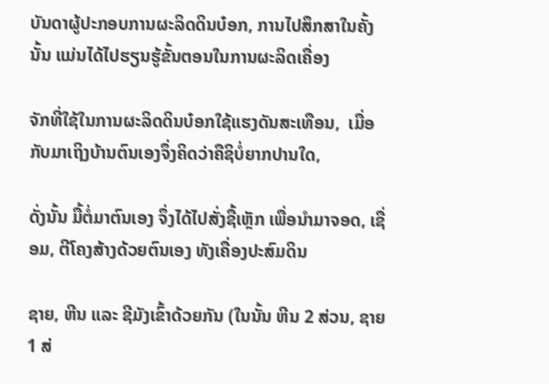ບັນດາຜູ້ປະກອບການຜະລິດດິນບ໋ອກ, ການໄປສຶກສາໃນຄັ້ງນັ້ນ ແມ່ນໄດ້ໄປຮຽນຮູ້ຂັ້ນຕອນໃນການຜະລິດເຄື່ອງ

ຈັກທີ່ໃຊ້ໃນການຜະລິດດິນບ໋ອກໃຊ້ແຮງດັນສະເທືອນ,  ເມື່ອກັບມາເຖິງບ້ານຕົນເອງຈຶ່ງຄິດວ່າຄືຊິບໍ່ຍາກປານໃດ,

ດັ່ງນັ້ນ ມື້ຕໍ່ມາຕົນເອງ ຈຶ່ງໄດ້ໄປສັ່ງຊື້ເຫຼັກ ເພື່ອນຳມາຈອດ, ເຊື່ອມ, ຕີໂຄງສ້າງດ້ວຍຕົນເອງ ທັງເຄື່ອງປະສົມດິນ

ຊາຍ, ຫີນ ແລະ ຊີມັງເຂົ້າດ້ວຍກັນ (ໃນນັ້ນ ຫີນ 2 ສ່ວນ, ຊາຍ 1 ສ່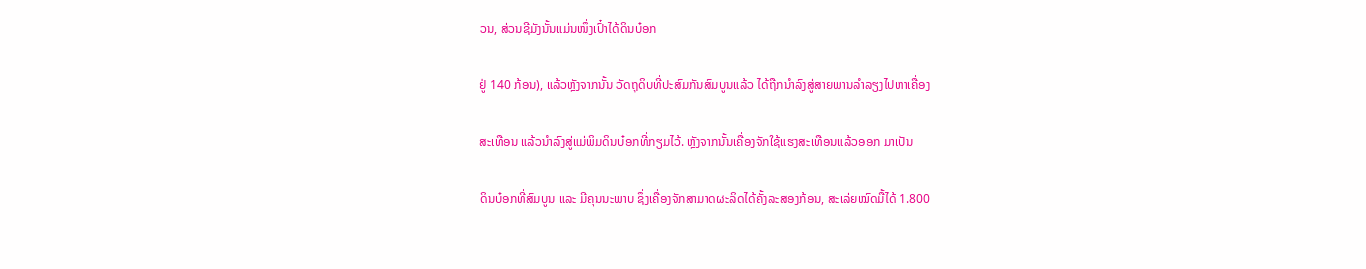ວນ, ສ່ວນຊີມັງນັ້ນແມ່ນໜຶ່ງເປົ໋າໄດ້ດິນບ໋ອກ

ຢູ່ 140 ກ້ອນ), ແລ້ວຫຼັງຈາກນັ້ນ ວັດຖຸດິບທີ່ປະສົມກັນສົມບູນແລ້ວ ໄດ້ຖືກນຳລົງສູ່ສາຍພານລຳລຽງໄປຫາເຄື່ອງ

ສະເທືອນ ແລ້ວນຳລົງສູ່ແມ່ພິມດິນບ໋ອກທີ່ກຽມໄວ້. ຫຼັງຈາກນັ້ນເຄື່ອງຈັກໃຊ້ແຮງສະເທືອນແລ້ວອອກ ມາເປັນ

ດິນບ໋ອກທີ່ສົມບູນ ແລະ ມີຄຸນນະພາບ ຊຶ່ງເຄື່ອງຈັກສາມາດຜະລິດໄດ້ຄັ້ງລະສອງກ້ອນ, ສະເລ່ຍໝົດມື້ໄດ້ 1.800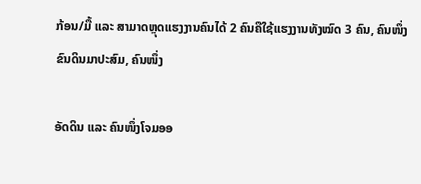ກ້ອນ/ມື້ ແລະ ສາມາດຫຼຸດແຮງງານຄົນໄດ້ 2 ຄົນຄືໃຊ້ແຮງງານທັງໝົດ 3 ຄົນ, ຄົນໜຶ່ງຂົນດິນມາປະສົມ, ຄົນໜຶ່ງ

ອັດດິນ ແລະ ຄົນໜຶ່ງໂຈມອອ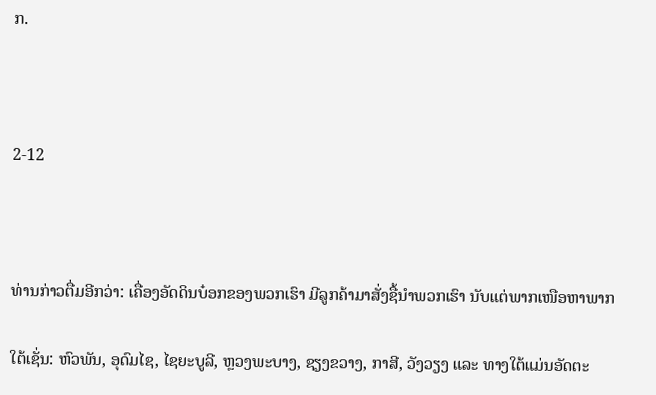ກ.



2-12



ທ່ານກ່າວຕື່ມອີກວ່າ: ເຄື່ອງອັດດິນບ໋ອກຂອງພວກເຮົາ ມີລູກຄ້າມາສັ່ງຊື້ນຳພວກເຮົາ ນັບແຕ່ພາກເໜືອຫາພາກ

ໃຕ້ເຊັ່ນ: ຫົວພັນ, ອຸດົມໄຊ, ໄຊຍະບູລີ, ຫຼວງພະບາງ, ຊຽງຂວາງ, ກາສີ, ວັງວຽງ ແລະ ທາງໃຕ້ແມ່ນອັດຕະ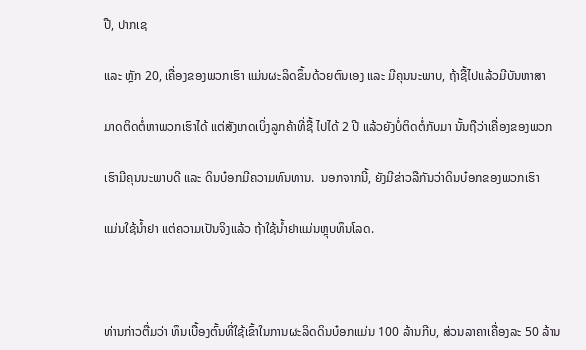ປື, ປາກເຊ

ແລະ ຫຼັກ 20, ເຄື່ອງຂອງພວກເຮົາ ແມ່ນຜະລິດຂຶ້ນດ້ວຍຕົນເອງ ແລະ ມີຄຸນນະພາບ, ຖ້າຊື້ໄປແລ້ວມີບັນຫາສາ

ມາດຕິດຕໍ່ຫາພວກເຮົາໄດ້ ແຕ່ສັງເກດເບິ່ງລູກຄ້າທີ່ຊື້ ໄປໄດ້ 2 ປີ ແລ້ວຍັງບໍ່ຕິດຕໍ່ກັບມາ ນັ້ນຖືວ່າເຄື່ອງຂອງພວກ

ເຮົາມີຄຸນນະພາບດີ ແລະ ດິນບ໋ອກມີຄວາມທົນທານ.  ນອກຈາກນີ້, ຍັງມີຂ່າວລືກັນວ່າດິນບ໋ອກຂອງພວກເຮົາ

ແມ່ນໃຊ້ນ້ຳຢາ ແຕ່ຄວາມເປັນຈິງແລ້ວ ຖ້າໃຊ້ນ້ຳຢາແມ່ນຫຼຸບທຶນໂລດ.



ທ່ານກ່າວຕື່ມວ່າ ທຶນເບື້ອງຕົ້ນທີ່ໃຊ້ເຂົ້າໃນການຜະລິດດິນບ໋ອກແມ່ນ 100 ລ້ານກີບ, ສ່ວນລາຄາເຄື່ອງລະ 50 ລ້ານ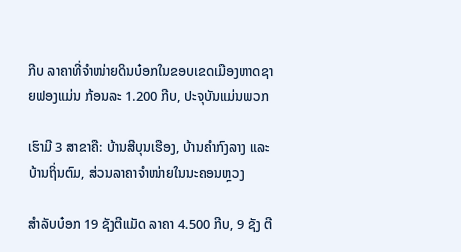ກີບ ລາຄາທີ່ຈຳໜ່າຍດິນບ໋ອກໃນຂອບເຂດເມືອງຫາດຊາຍຟອງແມ່ນ ກ້ອນລະ 1.200 ກີບ, ປະຈຸບັນແມ່ນພວກ

ເຮົາມີ 3 ສາຂາຄື: ບ້ານສີບຸນເຮືອງ, ບ້ານຄຳກົງລາງ ແລະ ບ້ານຖິ່ນຕົມ, ສ່ວນລາຄາຈຳໜ່າຍໃນນະຄອນຫຼວງ

ສຳລັບບ໋ອກ 19 ຊັງຕີແມັດ ລາຄາ 4.500 ກີບ, 9 ຊັງ ຕີ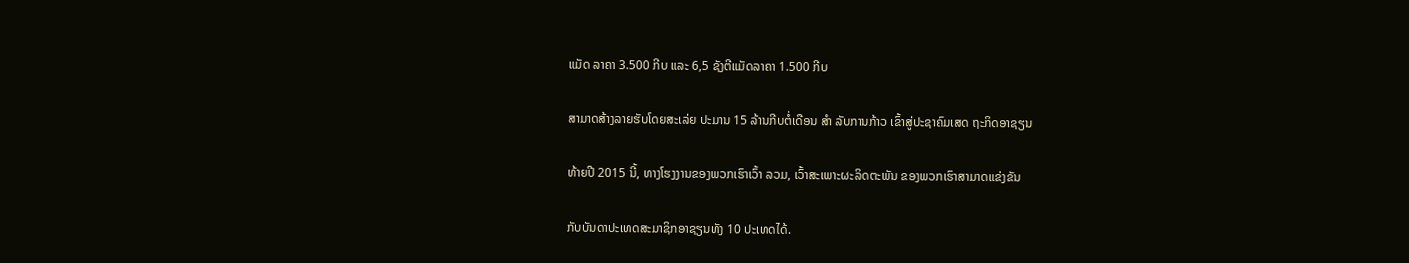ແມັດ ລາຄາ 3.500 ກີບ ແລະ 6,5 ຊັງຕີແມັດລາຄາ 1.500 ກີບ

ສາມາດສ້າງລາຍຮັບໂດຍສະເລ່ຍ ປະມານ 15 ລ້ານກີບຕໍ່ເດືອນ ສຳ ລັບການກ້າວ ເຂົ້າສູ່ປະຊາຄົມເສດ ຖະກິດອາຊຽນ

ທ້າຍປີ 2015 ນີ້, ທາງໂຮງງານຂອງພວກເຮົາເວົ້າ ລວມ, ເວົ້າສະເພາະຜະລິດຕະພັນ ຂອງພວກເຮົາສາມາດແຂ່ງຂັນ

ກັບບັນດາປະເທດສະມາຊິກອາຊຽນທັງ 10 ປະເທດໄດ້.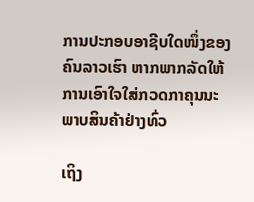ການປະກອບອາຊີບໃດໜຶ່ງຂອງຄົນລາວເຮົາ ຫາກພາກລັດໃຫ້ການເອົາໃຈໃສ່ກວດກາຄຸນນະພາບສິນຄ້າຢ່າງທົ່ວ

ເຖິງ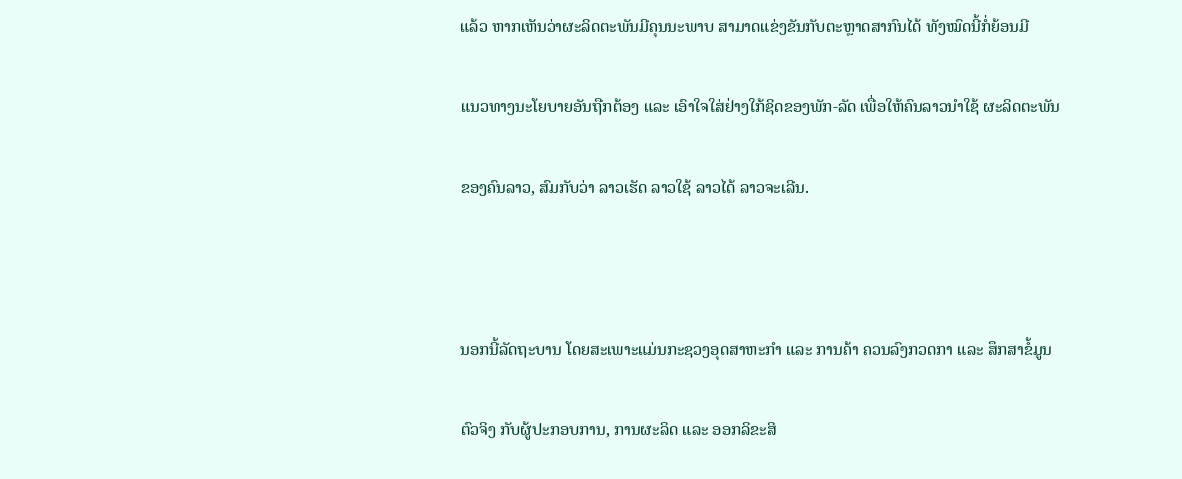ແລ້ວ ຫາກເຫັນວ່າຜະລິດຕະພັນມີຄຸນນະພາບ ສາມາດແຂ່ງຂັນກັບຕະຫຼາດສາກົນໄດ້ ທັງໝົດນີ້ກໍ່ຍ້ອນມີ

ແນວທາງນະໂຍບາຍອັນຖືກຕ້ອງ ແລະ ເອົາໃຈໃສ່ຢ່າງໃກ້ຊິດຂອງພັກ-ລັດ ເພື່ອໃຫ້ຄົນລາວນຳໃຊ້ ຜະລິດຕະພັນ

ຂອງຄົນລາວ, ສົມກັບວ່າ ລາວເຮັດ ລາວໃຊ້ ລາວໄດ້ ລາວຈະເລີນ.



ນອກນີ້ລັດຖະບານ ໂດຍສະເພາະແມ່ນກະຊວງອຸດສາຫະກຳ ແລະ ການຄ້າ ຄວນລົງກວດກາ ແລະ ສຶກສາຂໍ້ມູນ

ຕົວຈິງ ກັບຜູ້ປະກອບການ, ການຜະລິດ ແລະ ອອກລິຂະສິ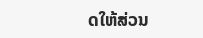ດໃຫ້ສ່ວນ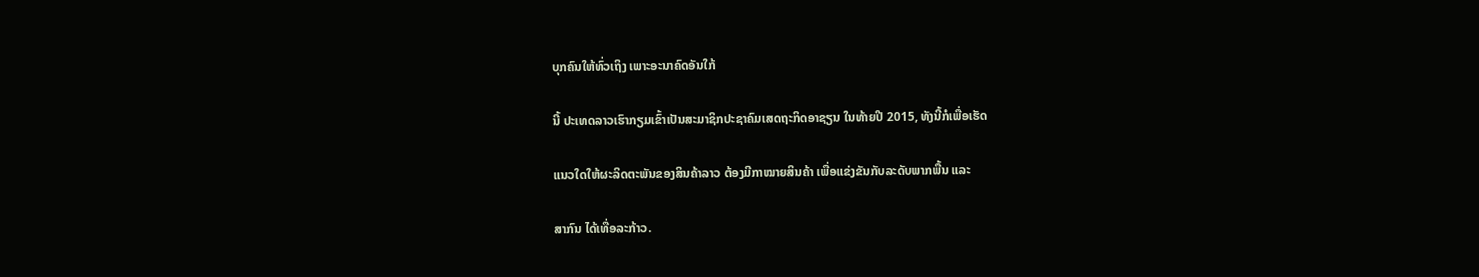ບຸກຄົນໃຫ້ທົ່ວເຖິງ ເພາະອະນາຄົດອັນໃກ້

ນີ້ ປະເທດລາວເຮົາກຽມເຂົ້າເປັນສະມາຊິກປະຊາຄົມເສດຖະກິດອາຊຽນ ໃນທ້າຍປີ 2015, ທັງນີ້ກໍເພື່ອເຮັດ

ແນວໃດໃຫ້ຜະລິດຕະພັນຂອງສິນຄ້າລາວ ຕ້ອງມີກາໝາຍສິນຄ້າ ເພື່ອແຂ່ງຂັນກັບລະດັບພາກພື້ນ ແລະ

ສາກົນ ໄດ້ເທື່ອລະກ້າວ.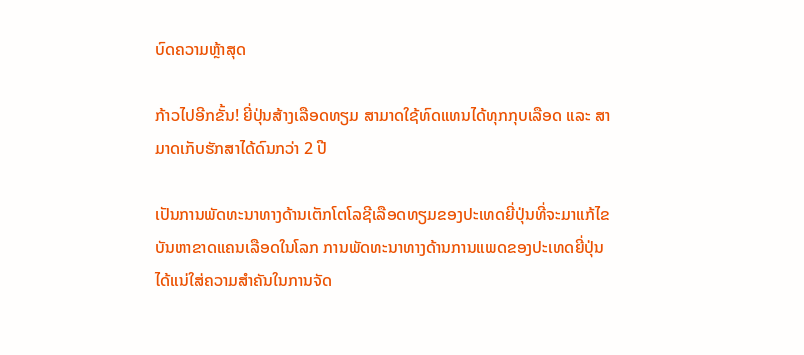ບົດຄວາມຫຼ້າສຸດ

ກ້າວໄປອີກຂັ້ນ! ຍີ່ປຸ່ນສ້າງເລືອດທຽມ ສາມາດໃຊ້ທົດແທນໄດ້ທຸກກຸບເລືອດ ແລະ ສາມາດເກັບຮັກສາໄດ້ດົນກວ່າ 2 ປີ

ເປັນການພັດທະນາທາງດ້ານເຕັກໂຕໂລຊີເລືອດທຽມຂອງປະເທດຍີ່ປຸ່ນທີ່ຈະມາແກ້ໄຂບັນຫາຂາດແຄນເລືອດໃນໂລກ ການພັດທະນາທາງດ້ານການແພດຂອງປະເທດຍີ່ປຸ່ນ ໄດ້ແນ່ໃສ່ຄວາມສຳຄັນໃນການຈັດ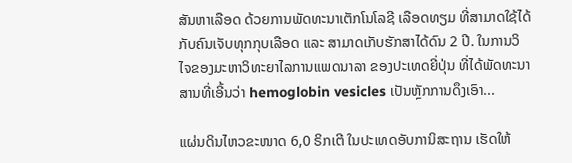ສັນຫາເລືອດ ດ້ວຍການພັດທະນາເຕັກໂນໂລຊີ ເລືອດທຽມ ທີ່ສາມາດໃຊ້ໄດ້ກັບຄົນເຈັບທຸກກຸບເລືອດ ແລະ ສາມາດເກັບຮັກສາໄດ້ດົນ 2 ປີ. ໃນການວິໄຈຂອງມະຫາວິທະຍາໄລການແພດນາລາ ຂອງປະເທດຍີ່ປຸ່ນ ທີ່ໄດ້ພັດທະນາສານທີ່ເອີ້ນວ່າ hemoglobin vesicles ເປັນຫຼັກການດຶງເອົາ...

ແຜ່ນດິນໄຫວຂະໜາດ 6,0 ຣິກເຕີ ໃນປະເທດອັບການິສະຖານ ເຮັດໃຫ້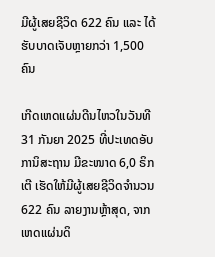ມີຜູ້ເສຍຊີວິດ 622 ຄົນ ແລະ ໄດ້ຮັບບາດເຈັບຫຼາຍກວ່າ 1,500 ຄົນ

ເກີດເຫດແຜ່ນດີນໄຫວໃນວັນທີ 31 ກັນຍາ 2025 ທີ່ປະເທດອັບການິສະຖານ ມີຂະໜາດ 6,0 ຣິກເຕີ ເຮັດໃຫ້ມີຜູ້ເສຍຊີວິດຈໍານວນ 622 ຄົນ ລາຍງານຫຼ້າສຸດ, ຈາກເຫດແຜ່ນດິ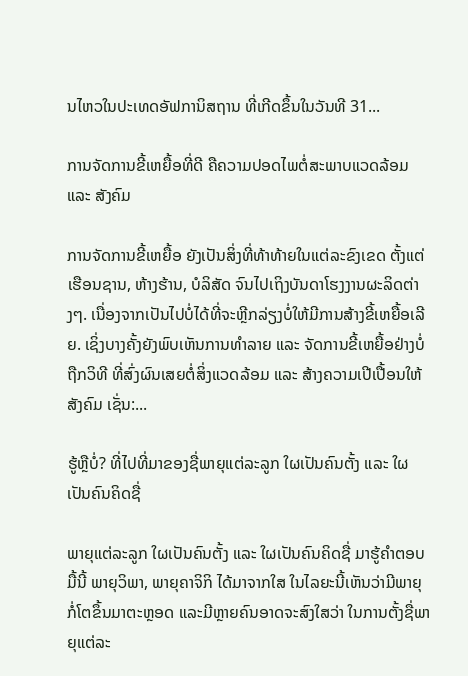ນໄຫວໃນປະເທດອັຟການິສຖານ ທີ່ເກີດຂຶ້ນໃນວັນທີ 31...

ການຈັດການຂີ້ເຫຍື້ອທີ່ດີ ຄືຄວາມປອດໄພຕໍ່ສະພາບແວດລ້ອມ ແລະ ສັງຄົມ

ການຈັດການຂີ້ເຫຍື້ອ ຍັງເປັນສິ່ງທີ່ທ້າທ້າຍໃນແຕ່ລະຂົງເຂດ ຕັ້ງແຕ່ເຮືອນຊານ, ຫ້າງຮ້ານ, ບໍລິສັດ ຈົນໄປເຖິງບັນດາໂຮງງານຜະລິດຕ່າງໆ. ເນື່ອງຈາກເປັນໄປບໍ່ໄດ້ທີ່ຈະຫຼີກລ່ຽງບໍ່ໃຫ້ມີການສ້າງຂີ້ເຫຍື້ອເລີຍ. ເຊິ່ງບາງຄັ້ງຍັງພົບເຫັນການທຳລາຍ ແລະ ຈັດການຂີ້ເຫຍື້ອຢ່າງບໍ່ຖືກວິທີ ທີ່ສົ່ງຜົນເສຍຕໍ່ສິ່ງແວດລ້ອມ ແລະ ສ້າງຄວາມເປີເປື້ອນໃຫ້ສັງຄົມ ເຊັ່ນ:...

ຮູ້ຫຼືບໍ່? ທີ່ໄປທີ່ມາຂອງຊື່ພາຍຸແຕ່ລະລູກ ໃຜເປັນຄົນຕັ້ງ ແລະ ໃຜເປັນຄົນຄິດຊື່

ພາຍຸແຕ່ລະລູກ ໃຜເປັນຄົນຕັ້ງ ແລະ ໃຜເປັນຄົນຄິດຊື່ ມາຮູ້ຄຳຕອບມື້ນີ້ ພາຍຸວິພາ, ພາຍຸຄາຈິກິ ໄດ້ມາຈາກໃສ ໃນໄລຍະນີ້ເຫັນວ່າມີພາຍຸກໍ່ໂຕຂຶ້ນມາຕະຫຼອດ ແລະມີຫຼາຍຄົນອາດຈະສົງໃສວ່າ ໃນການຕັ້ງຊື່ພາຍຸແຕ່ລະ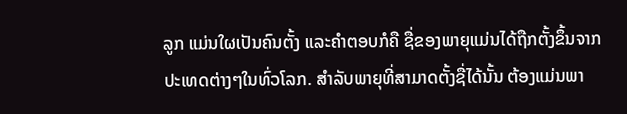ລູກ ແມ່ນໃຜເປັນຄົນຕັ້ງ ແລະຄໍາຕອບກໍຄື ຊື່ຂອງພາຍຸແມ່ນໄດ້ຖືກຕັ້ງຂຶ້ນຈາກປະເທດຕ່າງໆໃນທົ່ວໂລກ. ສຳລັບພາຍຸທີ່ສາມາດຕັ້ງຊື່ໄດ້ນັ້ນ ຕ້ອງແມ່ນພາ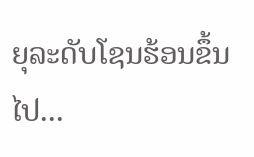ຍຸລະດັບໂຊນຮ້ອນຂຶ້ນໄປ...